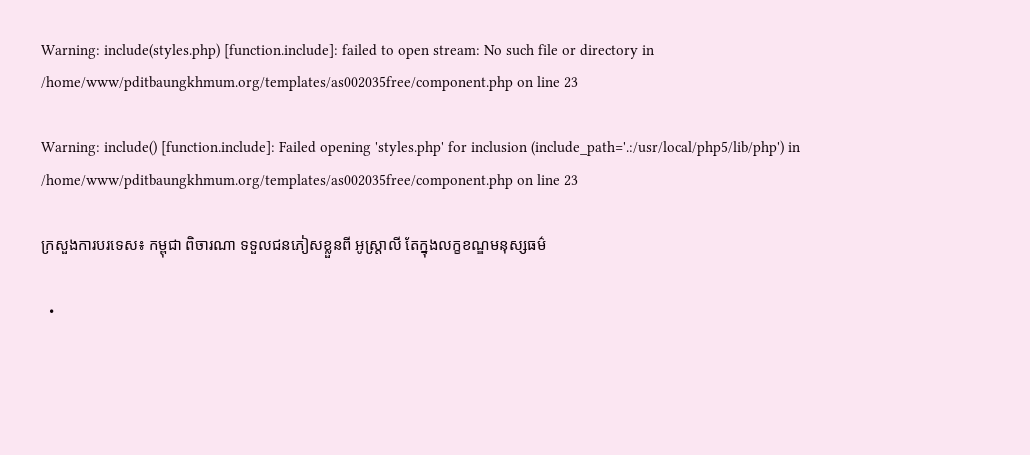Warning: include(styles.php) [function.include]: failed to open stream: No such file or directory in /home/www/pditbaungkhmum.org/templates/as002035free/component.php on line 23

Warning: include() [function.include]: Failed opening 'styles.php' for inclusion (include_path='.:/usr/local/php5/lib/php') in /home/www/pditbaungkhmum.org/templates/as002035free/component.php on line 23

ក្រសួងការបរទេស៖ កម្ពុជា ពិចារណា ទទួលជនភៀសខ្លួនពី អូស្ត្រាលី តែក្នុងលក្ខខណ្ឌមនុស្សធម៌

  •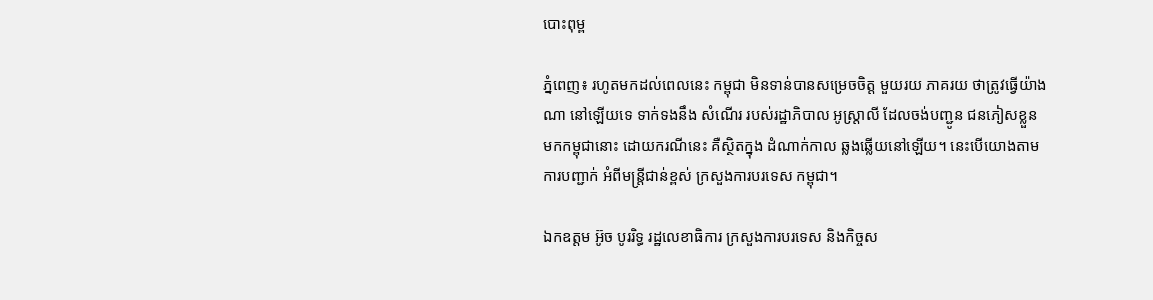បោះពុម្ព

ភ្នំពេញ៖ រហូតមកដល់ពេលនេះ កម្ពុជា មិនទាន់បានសម្រេចចិត្ត មួយរយ ភាគរយ ថាត្រូវធ្វើយ៉ាងណា នៅឡើយទេ ទាក់ទងនឹង សំណើរ របស់រដ្ឋាភិបាល អូស្រ្តាលី ដែលចង់បញ្ជូន ជនភៀសខ្លួន មកកម្ពុជានោះ ដោយករណីនេះ គឺស្ថិតក្នុង ដំណាក់កាល ឆ្លងឆ្លើយនៅឡើយ។ នេះបើយោងតាមការបញ្ជាក់ អំពីមន្រ្តីជាន់ខ្ពស់ ក្រសួងការបរទេស កម្ពុជា។

ឯកឧត្តម អ៊ូច បូររិទ្ធ រដ្ឋលេខាធិការ ក្រសួងការបរទេស និងកិច្ចស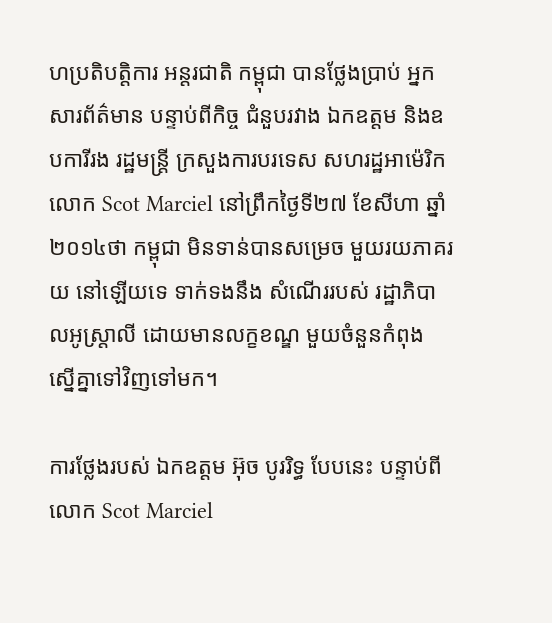ហប្រតិបត្តិការ អន្តរជាតិ កម្ពុជា បានថ្លែងប្រាប់ អ្នកសារព័ត៌មាន បន្ទាប់ពីកិច្ច ជំនួបរវាង ឯកឧត្តម និងឧបការីរង រដ្ឋមន្រ្តី ក្រសួងការបរទេស សហរដ្ឋអាម៉េរិក លោក Scot Marciel នៅព្រឹកថ្ងៃទី២៧ ខែសីហា ឆ្នាំ២០១៤ថា កម្ពុជា មិនទាន់បានសម្រេច មួយរយភាគរយ នៅឡើយទេ ទាក់ទងនឹង សំណើររបស់ រដ្ឋាភិបាលអូស្រ្តាលី ដោយមានលក្ខខណ្ឌ មួយចំនួនកំពុង ស្នើគ្នាទៅវិញទៅមក។

ការថ្លែងរបស់ ឯកឧត្តម អ៊ុច បូររិទ្ធ បែបនេះ បន្ទាប់ពីលោក Scot Marciel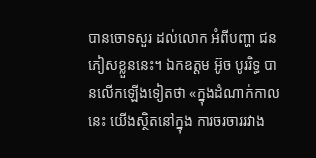បានចោទសួរ ដល់លោក អំពីបញ្ហា ជនភៀសខ្លួននេះ។ ឯកឧត្តម អ៊ូច បូររិទ្ធ បានលើកឡើងទៀតថា «ក្នុងដំណាក់កាលនេះ យើងស្ថិតនៅក្នុង ការចរចាររវាង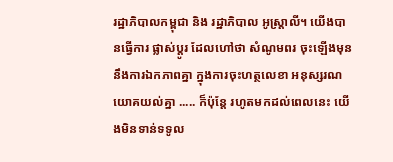រដ្ឋាភិបាលកម្ពុជា និង រដ្ឋាភិបាល អូស្រ្តាលី។ យើងបានធ្វើការ ផ្លាស់ប្តូរ ដែលហៅថា សំណូមពរ ចុះឡើងមុន នឹងការឯកភាពគ្នា ក្នុងការចុះហត្ថលេខា អនុស្សរណ យោគយល់គ្នា ..... ក៏ប៉ុន្តែ រហូតមកដល់ពេលនេះ យើងមិនទាន់ទទូល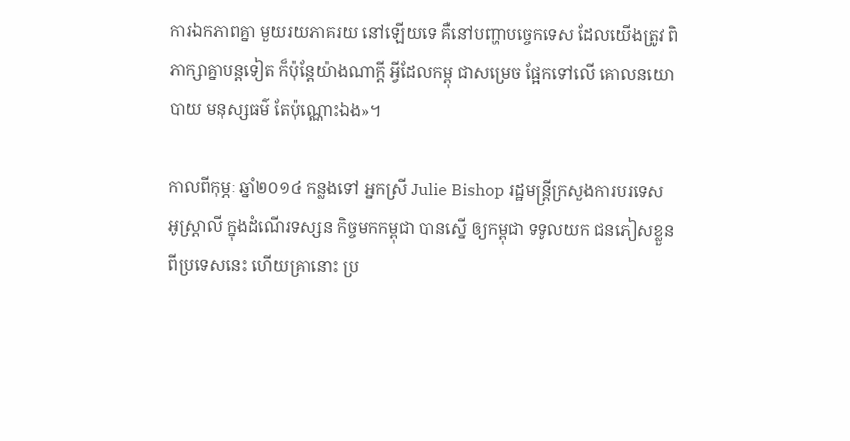ការឯកភាពគ្នា មួយរយភាគរយ នៅឡើយទេ គឺនៅបញ្ហាបច្ចេកទេស ដែលយើងត្រូវ ពិភាក្សាគ្នាបន្តទៀត ក៏ប៉ុន្តែយ៉ាងណាក្តី អ្វីដែលកម្ពុ ជាសម្រេច ផ្អែកទៅលើ គោលនយោបាយ មនុស្សធម៌ តែប៉ុណ្ណោះឯង»។

កាលពីកុម្ភៈ ឆ្នាំ២០១៤ កន្លងទៅ អ្នកស្រី Julie Bishop រដ្ឋមន្រ្តីក្រសួងការបរទេស អូស្រ្តាលី ក្នុងដំណើរទស្សន កិច្ចមកកម្ពុជា បានស្នើ ឲ្យកម្ពុជា ទទូលយក ជនភៀសខ្លួន ពីប្រទេសនេះ ហើយគ្រានោះ ប្រ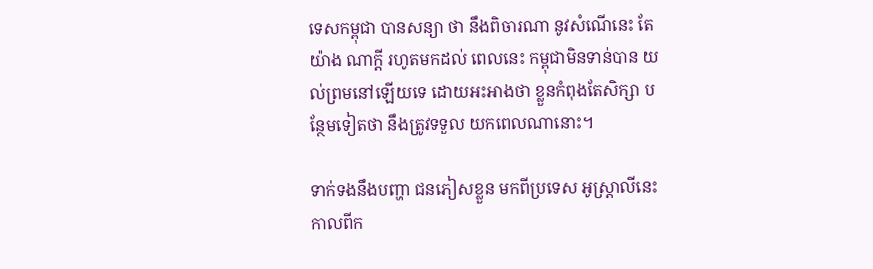ទេសកម្ពុជា បានសន្យា ថា នឹងពិចារណា នូវសំណើនេះ តែយ៉ាង ណាក្តី រហូតមកដល់ ពេលនេះ កម្ពុជាមិនទាន់បាន យល់ព្រមនៅឡើយទេ ដោយអះអាងថា ខ្លួនកំពុងតែសិក្សា បន្ថែមទៀតថា នឹងត្រូវទទួល យកពេលណានោះ។

ទាក់ទងនឹងបញ្ហា ជនភៀសខ្លួន មកពីប្រទេស អូស្រ្តាលីនេះ កាលពីក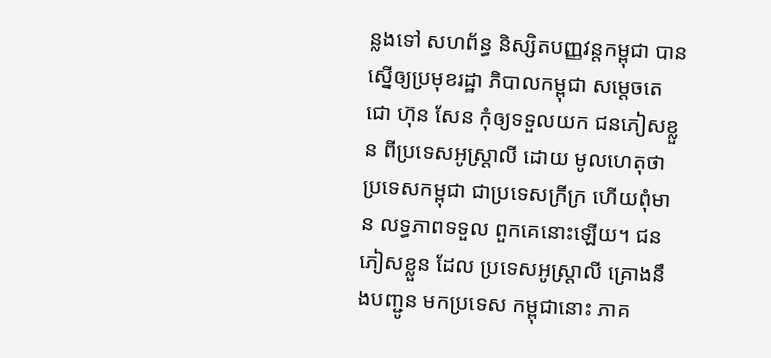ន្លងទៅ សហព័ន្ធ និស្សិតបញ្ញវន្តកម្ពុជា បាន ស្នើឲ្យប្រមុខរដ្ឋា ភិបាលកម្ពុជា សម្តេចតេជោ ហ៊ុន សែន កុំឲ្យទទួលយក ជនភៀសខ្លួន ពីប្រទេសអូស្ត្រាលី ដោយ មូលហេតុថា ប្រទេសកម្ពុជា ជាប្រទេសក្រីក្រ ហើយពុំមាន លទ្ធភាពទទួល ពួកគេនោះឡើយ។ ជនភៀសខ្លួន ដែល ប្រទេសអូស្ត្រាលី គ្រោងនឹងបញ្ជូន មកប្រទេស កម្ពុជានោះ ភាគ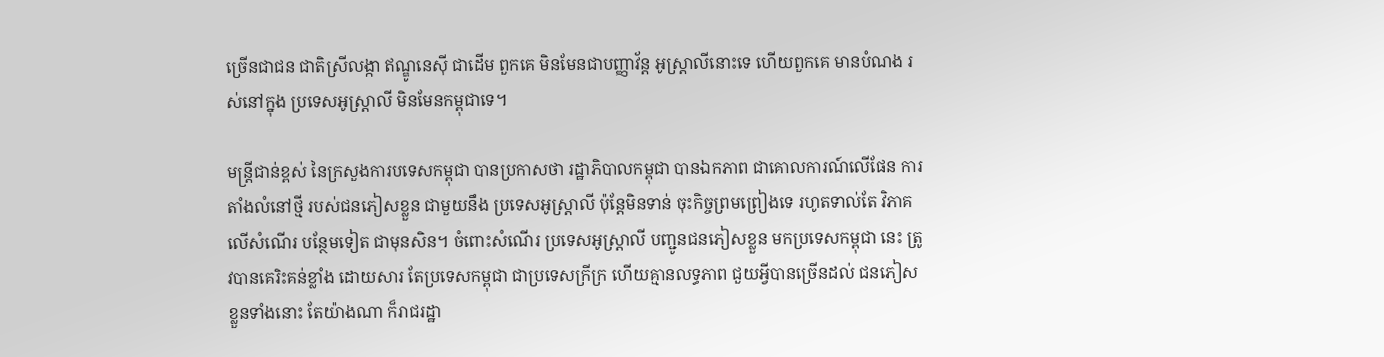ច្រើនជាជន ជាតិស្រីលង្កា ឥណ្ឌូនេស៊ី ជាដើម ពួកគេ មិនមែនជាបញ្ញាវ័ន្ត អូស្ត្រាលីនោះទេ ហើយពួកគេ មានបំណង រស់នៅក្នុង ប្រទេសអូស្ត្រាលី មិនមែនកម្ពុជាទេ។

មន្ត្រីជាន់ខ្ពស់ នៃក្រសួងការបទេសកម្ពុជា បានប្រកាសថា រដ្ឋាភិបាលកម្ពុជា បានឯកភាព ជាគោលការណ៍លើផែន ការតាំងលំនៅថ្មី របស់ជនភៀសខ្លួន ជាមួយនឹង ប្រទេសអូស្ត្រាលី ប៉ុន្តែមិនទាន់ ចុះកិច្ចព្រមព្រៀងទេ រហូតទាល់តែ វិភាគលើសំណើរ បន្ថែមទៀត ជាមុនសិន។ ចំពោះសំណើរ ប្រទេសអូស្ត្រាលី បញ្ជូនជនភៀសខ្លួន មកប្រទេសកម្ពុជា នេះ ត្រូវបានគេរិះគន់ខ្លាំង ដោយសារ តែប្រទេសកម្ពុជា ជាប្រទេសក្រីក្រ ហើយគ្មានលទ្ធភាព ជួយអ្វីបានច្រើនដល់ ជនភៀសខ្លួនទាំងនោះ តែយ៉ាងណា ក៏រាជរដ្ឋា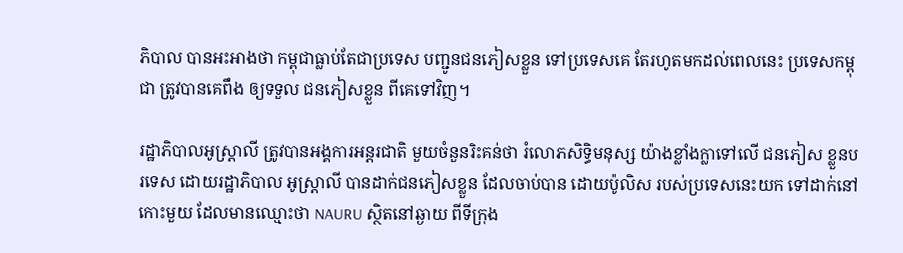ភិបាល បានអះអាងថា កម្ពុជាធ្លាប់តែជាប្រទេស បញ្ជូនជនភៀសខ្លួន ទៅប្រទេសគេ តែរហូតមកដល់ពេលនេះ ប្រទេសកម្ពុជា ត្រូវបានគេពឹង ឲ្យទទួល ជនភៀសខ្លួន ពីគេទៅវិញ។

រដ្ឋាភិបាលអូស្រ្តាលី ត្រូវបានអង្គការអន្តរជាតិ មួយចំនួនរិះគន់ថា រំលោភសិទ្ធិមនុស្ស យ៉ាងខ្លាំងក្លាទៅលើ ជនភៀស ខ្លួនបរទេស ដោយរដ្ឋាភិបាល អូស្រ្តាលី បានដាក់ជនភៀសខ្លួន ដែលចាប់បាន ដោយប៉ូលិស របស់ប្រទេសនេះយក ទៅដាក់នៅកោះមួយ ដែលមានឈ្មោះថា NAURU ស្ថិតនៅឆ្ងាយ ពីទីក្រុង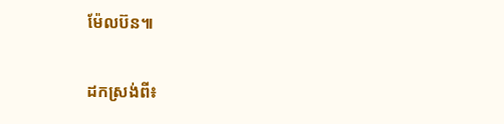ម៉ែលប៊ន៕

ដកស្រង់ពី៖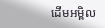ដើមអម្ពិល